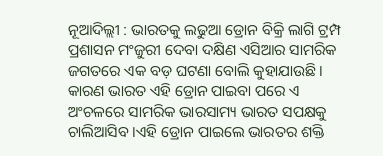ନୂଆଦିଲ୍ଲୀ : ଭାରତକୁ ଲଢୁଆ ଡ୍ରୋନ ବିକ୍ରି ଲାଗି ଟ୍ରମ୍ପ ପ୍ରଶାସନ ମଂଜୁରୀ ଦେବା ଦକ୍ଷିଣ ଏସିଆର ସାମରିକ ଜଗତରେ ଏକ ବଡ଼ ଘଟଣା ବୋଲି କୁହାଯାଉଛି । କାରଣ ଭାରତ ଏହି ଡ୍ରୋନ ପାଇବା ପରେ ଏ ଅଂଚଳରେ ସାମରିକ ଭାରସାମ୍ୟ ଭାରତ ସପକ୍ଷକୁ ଚାଲିଆସିବ ।ଏହି ଡ୍ରୋନ ପାଇଲେ ଭାରତର ଶକ୍ତି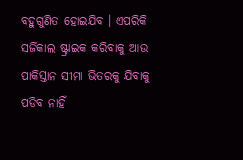ବହୁଗୁଣିତ ହୋଇଯିବ । ଏପରିକି ସର୍ଜିକାଲ ଷ୍ଟ୍ରାଇକ କରିବାକୁ ଆଉ ପାକିସ୍ତାନ ସୀମା ଭିତରକୁ ଯିବାକୁ ପଡିବ ନାହିଁ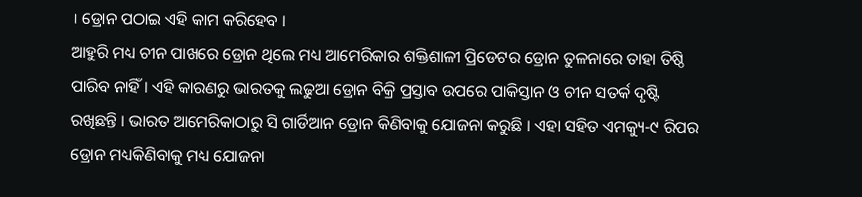। ଡ୍ରୋନ ପଠାଇ ଏହି କାମ କରିହେବ ।
ଆହୁରି ମଧ୍ୟ ଚୀନ ପାଖରେ ଡ୍ରୋନ ଥିଲେ ମଧ୍ୟ ଆମେରିକାର ଶକ୍ତିଶାଳୀ ପ୍ରିଡେଟର ଡ୍ରୋନ ତୁଳନାରେ ତାହା ତିଷ୍ଠି ପାରିବ ନାହିଁ । ଏହି କାରଣରୁ ଭାରତକୁ ଲଢୁଆ ଡ୍ରୋନ ବିକ୍ରି ପ୍ରସ୍ତାବ ଉପରେ ପାକିସ୍ତାନ ଓ ଚୀନ ସତର୍କ ଦୃଷ୍ଟି ରଖିଛନ୍ତି । ଭାରତ ଆମେରିକାଠାରୁ ସି ଗାର୍ଡିଆନ ଡ୍ରୋନ କିଣିବାକୁ ଯୋଜନା କରୁଛି । ଏହା ସହିତ ଏମକ୍ୟୁ-୯ ରିପର ଡ୍ରୋନ ମଧ୍ୟକିଣିବାକୁ ମଧ୍ୟ ଯୋଜନା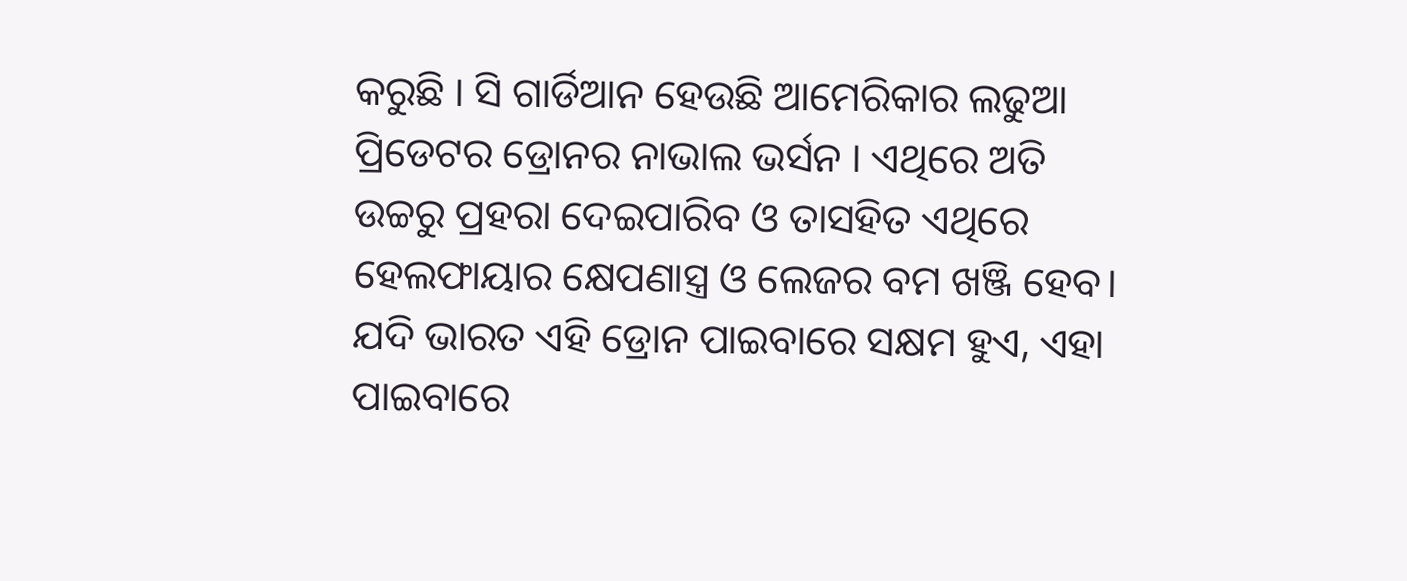କରୁଛି । ସି ଗାର୍ଡିଆନ ହେଉଛି ଆମେରିକାର ଲଢୁଆ ପ୍ରିଡେଟର ଡ୍ରୋନର ନାଭାଲ ଭର୍ସନ । ଏଥିରେ ଅତି ଉଚ୍ଚରୁ ପ୍ରହରା ଦେଇପାରିବ ଓ ତାସହିତ ଏଥିରେ ହେଲଫାୟାର କ୍ଷେପଣାସ୍ତ୍ର ଓ ଲେଜର ବମ ଖଞ୍ଜି ହେବ। ଯଦି ଭାରତ ଏହି ଡ୍ରୋନ ପାଇବାରେ ସକ୍ଷମ ହୁଏ, ଏହା ପାଇବାରେ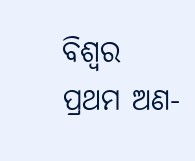ବିଶ୍ୱର ପ୍ରଥମ ଅଣ-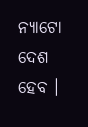ନ୍ୟାଟୋ ଦେଶ ହେବ ।